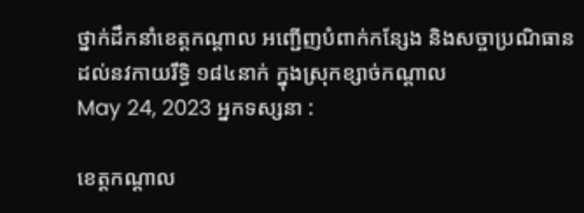ថ្នាក់ដឹកនាំខេត្តកណ្ដាល អញ្ជើញបំពាក់កន្សែង និងសច្ចាប្រណិធានដល់នវកាយរឹទ្ធិ ១៨៤នាក់ ក្នុងស្រុកខ្សាច់កណ្ដាល
May 24, 2023 អ្នកទស្សនា :

ខេត្តកណ្តាល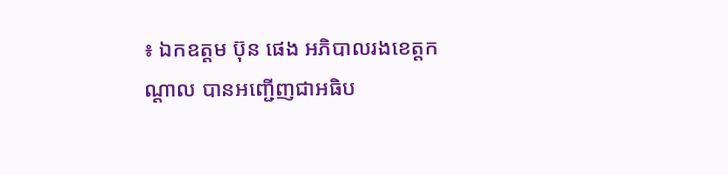៖ ឯកឧត្ដម ប៊ុន ផេង អភិបាលរងខេត្តកណ្ដាល បានអញ្ជើញជាអធិប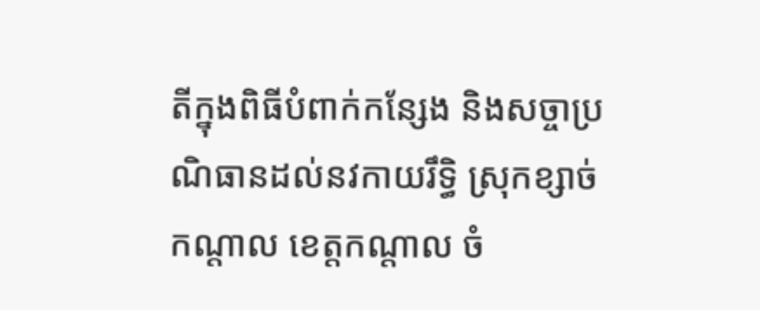តីក្នុងពិធីបំពាក់កន្សែង និងសច្ចាប្រណិធានដល់នវកាយរឹទ្ធិ ស្រុកខ្សាច់កណ្ដាល ខេត្តកណ្តាល ចំ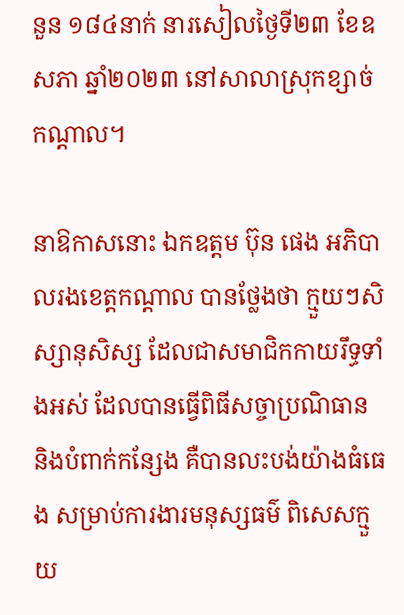នួន ១៨៤នាក់ នារសៀលថ្ងៃទី២៣ ខែឧសភា ឆ្នាំ២០២៣ នៅសាលាស្រុកខ្សាច់កណ្ដាល។

នាឱកាសនោះ ឯកឧត្ដម ប៊ុន ផេង អភិបាលរងខេត្តកណ្ដាល បានថ្លែងថា ក្មួយៗសិស្សានុសិស្ស ដែលជាសមាជិកកាយរឹទ្ធទាំងអស់ ដែលបានធ្វើពិធីសច្ចាប្រណិធាន និងបំពាក់កន្សែង គឺបានលះបង់យ៉ាងធំធេង សម្រាប់ការងារមនុស្សធម៌ ពិសេសក្មួយ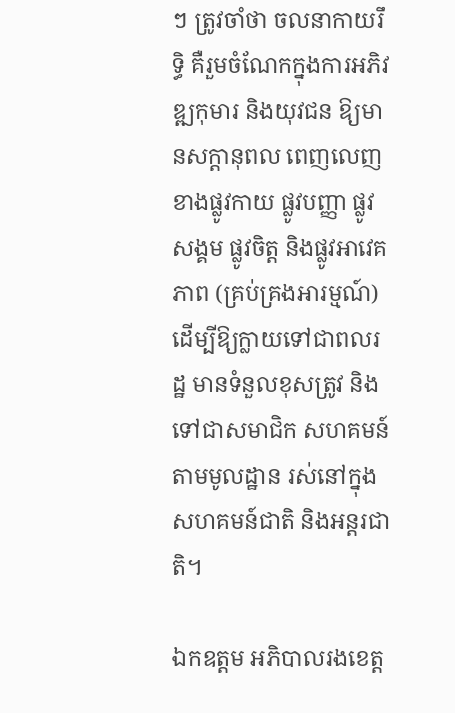ៗ ត្រូវចាំថា ចលនាកាយរឹទ្ធិ គឺរួមចំណែកក្នុងការអភិវឌ្ឍកុមារ និងយុវជន ឱ្យមានសក្តានុពល ពេញលេញខាងផ្លូវកាយ ផ្លូវបញ្ញា ផ្លូវសង្គម ផ្លូវចិត្ត និងផ្លូវអាវេគភាព (គ្រប់គ្រងអារម្មណ៍) ដើម្បីឱ្យក្លាយទៅជាពលរដ្ឋ មានទំនួលខុសត្រូវ និងទៅជាសមាជិក សហគមន៍តាមមូលដ្ឋាន រស់នៅក្នុងសហគមន៍ជាតិ និងអន្តរជាតិ។

ឯកឧត្ដម អភិបាលរងខេត្ត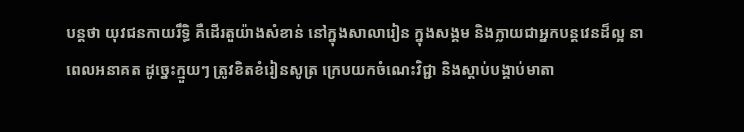បន្តថា យុវជនកាយរឹទ្ធិ គឺដើរតួយ៉ាងសំខាន់ នៅក្នុងសាលារៀន ក្នុងសង្គម និងក្លាយជាអ្នកបន្តវេនដ៏ល្អ នាពេលអនាគត ដូច្នេះក្មួយៗ ត្រូវខិតខំរៀនសូត្រ ក្រេបយកចំណេះវិជ្ជា និងស្តាប់បង្គាប់មាតា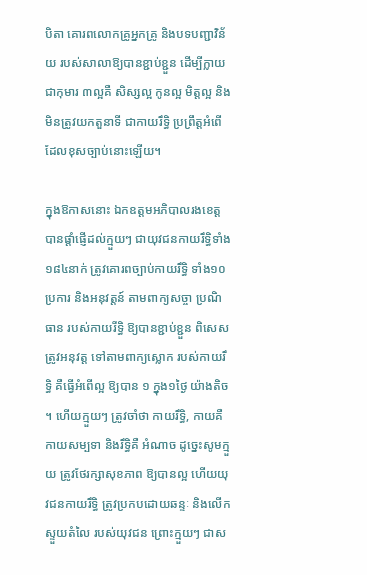បិតា គោរពលោកគ្រូអ្នកគ្រូ និងបទបញ្ជាវិន័យ របស់សាលាឱ្យបានខ្ជាប់ខ្ជួន ដើម្បីក្លាយជាកុមារ ៣ល្អគឺ សិស្សល្អ កូនល្អ មិត្តល្អ និងមិនត្រូវយកតួនាទី ជាកាយរឹទ្ធិ ប្រព្រឹត្តអំពើ ដែលខុសច្បាប់នោះឡើយ។

ក្នុងឱកាសនោះ ឯកឧត្ដមអភិបាលរងខេត្ត បានផ្តាំផ្ញើដល់ក្មួយៗ ជាយុវជនកាយរឹទ្ធិទាំង ១៨៤នាក់ ត្រូវគោរពច្បាប់កាយរឹទ្ធិ ទាំង១០ ប្រការ និងអនុវត្តន៍ តាមពាក្យសច្ចា ប្រណិធាន របស់កាយរីទ្ធិ ឱ្យបានខ្ជាប់ខ្ជួន ពិសេសត្រូវអនុវត្ត ទៅតាមពាក្យស្លោក របស់កាយរឹទ្ធិ គឺធ្វើអំពើល្អ ឱ្យបាន ១ ក្នុង១ថ្ងៃ យ៉ាងតិច ។ ហើយក្មួយៗ ត្រូវចាំថា កាយរឹទ្ធិ, កាយគឺ កាយសម្បទា និងរឹទ្ធិគឺ អំណាច ដូច្នេះសូមក្មួយ ត្រូវថែរក្សាសុខភាព ឱ្យបានល្អ ហើយយុវជនកាយរឹទ្ធិ ត្រូវប្រកបដោយឆន្ទៈ និងលើកស្ទួយតំលៃ របស់យុវជន ព្រោះក្មួយៗ ជាស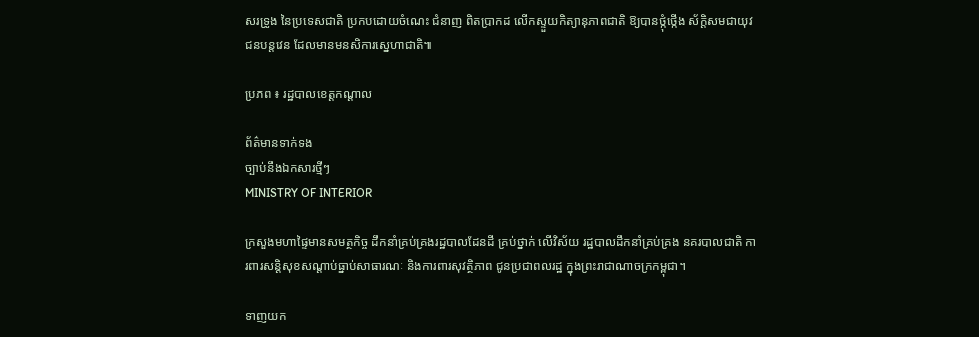សរទ្រូង នៃប្រទេសជាតិ ប្រកបដោយចំណេះ ជំនាញ ពិតប្រាកដ លើកស្ទួយកិត្យានុភាពជាតិ ឱ្យបានថ្កុំថ្កើង ស័ក្ដិសមជាយុវជនបន្តវេន ដែលមានមនសិការស្នេហាជាតិ៕

ប្រភព ៖ រដ្ឋបាលខេត្តកណ្ដាល

ព័ត៌មានទាក់ទង
ច្បាប់នឹងឯកសារថ្មីៗ
MINISTRY OF INTERIOR

ក្រសួងមហាផ្ទៃមានសមត្ថកិច្ច ដឹកនាំគ្រប់គ្រងរដ្ឋបាលដែនដី គ្រប់ថ្នាក់ លើវិស័យ រដ្ឋបាលដឹកនាំគ្រប់គ្រង នគរបាលជាតិ ការពារសន្តិសុខសណ្តាប់ធ្នាប់សាធារណៈ និងការពារសុវត្ថិភាព ជូនប្រជាពលរដ្ឋ ក្នុងព្រះរាជាណាចក្រកម្ពុជា។

ទាញយក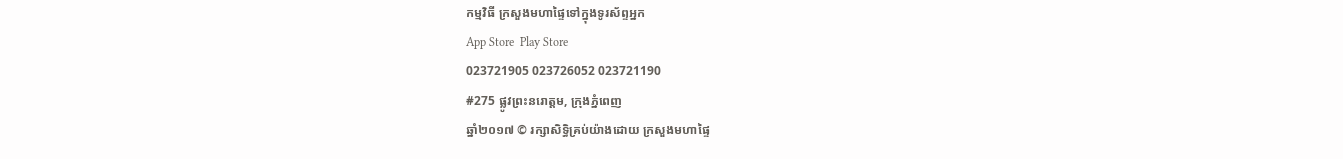កម្មវិធី ក្រសួងមហាផ្ទៃទៅក្នុងទូរស័ព្ទអ្នក
App Store  Play Store
023721905 023726052 023721190
#275 ផ្លូវព្រះនរោត្តម, ក្រុងភ្នំពេញ
ឆ្នាំ២០១៧ © រក្សាសិទ្ធិគ្រប់យ៉ាងដោយ ក្រសួងមហាផ្ទៃ